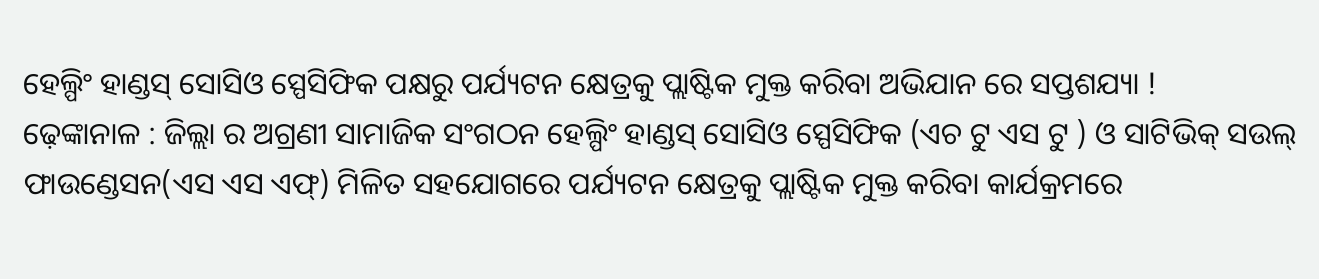ହେଲ୍ପିଂ ହାଣ୍ଡସ୍ ସୋସିଓ ସ୍ପେସିଫିକ ପକ୍ଷରୁ ପର୍ଯ୍ୟଟନ କ୍ଷେତ୍ରକୁ ପ୍ଲାଷ୍ଟିକ ମୁକ୍ତ କରିବା ଅଭିଯାନ ରେ ସପ୍ତଶଯ୍ୟା !
ଢ଼େଙ୍କାନାଳ : ଜିଲ୍ଲା ର ଅଗ୍ରଣୀ ସାମାଜିକ ସଂଗଠନ ହେଲ୍ପିଂ ହାଣ୍ଡସ୍ ସୋସିଓ ସ୍ପେସିଫିକ (ଏଚ ଟୁ ଏସ ଟୁ ) ଓ ସାଟିଭିକ୍ ସଉଲ୍ ଫାଉଣ୍ଡେସନ(ଏସ ଏସ ଏଫ୍) ମିଳିତ ସହଯୋଗରେ ପର୍ଯ୍ୟଟନ କ୍ଷେତ୍ରକୁ ପ୍ଲାଷ୍ଟିକ ମୁକ୍ତ କରିବା କାର୍ଯକ୍ରମରେ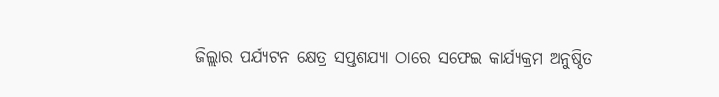ଜିଲ୍ଲାର ପର୍ଯ୍ଯଟନ କ୍ଷେତ୍ର ସପ୍ତଶଯ୍ୟା ଠାରେ ସଫେଇ କାର୍ଯ୍ୟକ୍ରମ ଅନୁଷ୍ଠିତ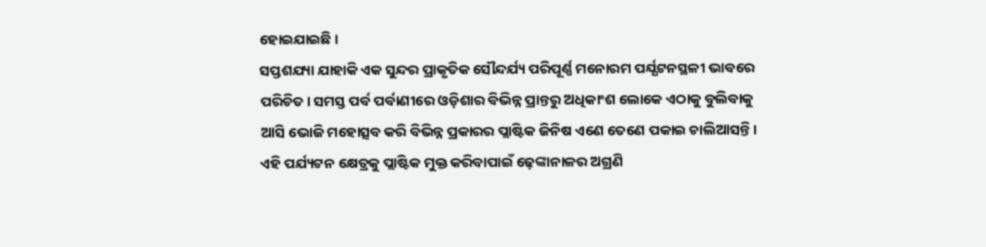ହୋଇଯାଇଛି ।
ସପ୍ତଶଯ୍ୟା ଯାହାକି ଏକ ସୁନ୍ଦର ପ୍ରାକୃତିକ ସୌନ୍ଦର୍ଯ୍ୟ ପରିପୂର୍ଣ୍ଣ ମନୋରମ ପର୍ଯ୍ଯଟନସ୍ଥଳୀ ଭାବରେ ପରିଚିତ। ସମସ୍ତ ପର୍ବ ପର୍ବାଣୀରେ ଓଡ଼ିଶାର ବିଭିନ୍ନ ପ୍ରାନ୍ତରୁ ଅଧିକାଂଶ ଲୋକେ ଏଠାକୁ ବୁଲିବାକୁ ଆସି ଭୋଜି ମହୋତ୍ସବ କରି ବିଭିନ୍ନ ପ୍ରକାରର ପ୍ଲାଷ୍ଟିକ ଜିନିଷ ଏଣେ ତେଣେ ପକାଇ ଚାଲିଆସନ୍ତି।
ଏହି ପର୍ଯ୍ୟଟନ କ୍ଷେତ୍ରକୁ ପ୍ଲାଷ୍ଟିକ ମୁକ୍ତ କରିବାପାଇଁ ଢ଼େଙ୍କାନାଳର ଅଗ୍ରଣି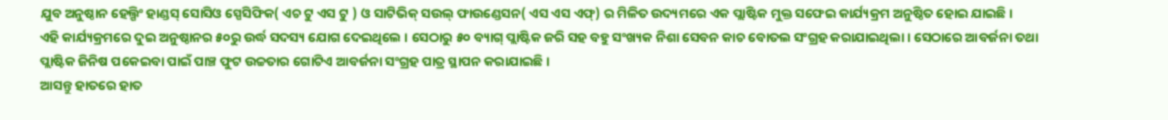ଯୁବ ଅନୁଷ୍ଠାନ ହେଲ୍ପିଂ ହାଣ୍ଡସ୍ ସୋସିଓ ସ୍ପେସିଫିକ( ଏଚ ଟୁ ଏସ ଟୁ ) ଓ ସାଟିଭିକ୍ ସଉଲ୍ ଫାଉଣ୍ଡେସନ( ଏସ ଏସ ଏଫ୍) ର ମିଳିତ ଉଦ୍ୟମରେ ଏକ ପ୍ଲାଷ୍ଟିକ ମୁକ୍ତ ସଫେଇ କାର୍ଯ୍ୟକ୍ରମ ଅନୁଷ୍ଠିତ ହୋଇ ଯାଇଛି।
ଏହି କାର୍ଯ୍ୟକ୍ରମରେ ଦୁଇ ଅନୁଷ୍ଠାନର ୫୦ରୁ ଉର୍ଦ୍ଧ ସଦସ୍ୟ ଯୋଗ ଦେଇଥିଲେ । ସେଠାରୁ ୫୦ ବ୍ୟାଗ୍ ପ୍ଲାଷ୍ଟିକ ଜରି ସହ ବହୁ ସଂଖ୍ୟକ ନିଶା ସେବନ କାଚ ବୋତଲ ସଂଗ୍ରହ କରାଯାଇଥିଲା। ସେଠାରେ ଆବର୍ଜନା ତଥା ପ୍ଲାଷ୍ଟିକ ଜିନିଷ ପକେଇବା ପାଇଁ ପାଞ୍ଚ ଫୁଟ ଉଚ୍ଚତାର ଗୋଟିଏ ଆବର୍ଜନା ସଂଗ୍ରହ ପାତ୍ର ସ୍ଥାପନ କରାଯାଇଛି।
ଆସନ୍ତୁ ହାତରେ ହାତ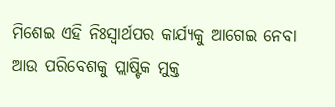ମିଶେଇ ଏହି ନିଃସ୍ଵାର୍ଥପର କାର୍ଯ୍ୟକୁ ଆଗେଇ ନେବା ଆଉ ପରିବେଶକୁ ପ୍ଲାଷ୍ଟିକ ମୁକ୍ତ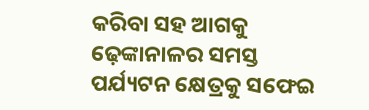କରିବା ସହ ଆଗକୁ ଢ଼େଙ୍କାନାଳର ସମସ୍ତ ପର୍ଯ୍ୟଟନ କ୍ଷେତ୍ରକୁ ସଫେଇ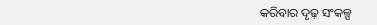କରିବାର ଦୃଢ଼ ସଂକଳ୍ପ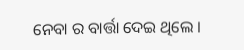ନେବା ର ବାର୍ତ୍ତା ଦେଇ ଥିଲେ ।